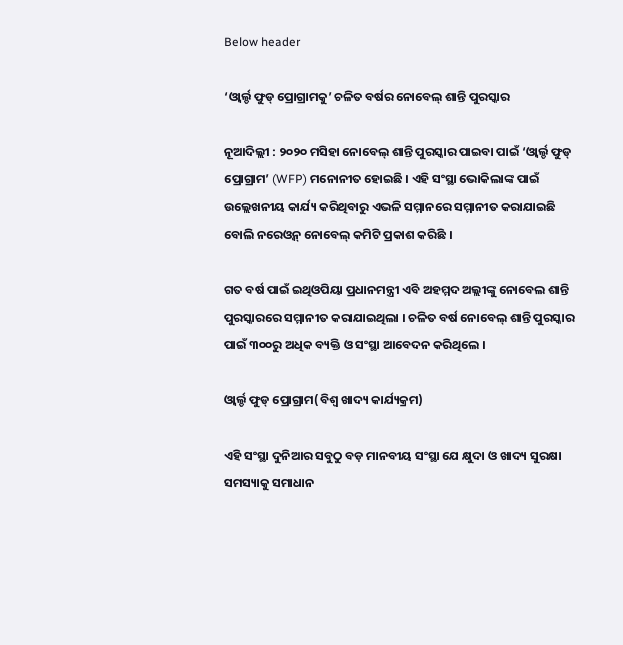Below header

‘ଓ୍ଵାର୍ଲ୍ଡ ଫୁଡ୍‌ ପ୍ରୋଗ୍ରାମକୁ’ ଚଳିତ ବର୍ଷର ନୋବେଲ୍‌ ଶାନ୍ତି ପୁରସ୍କାର

ନୂଆଦିଲ୍ଲୀ : ୨୦୨୦ ମସିହା ନୋବେଲ୍‌ ଶାନ୍ତି ପୁରସ୍କାର ପାଇବା ପାଇଁ ‘ଓ୍ଵାର୍ଲ୍ଡ ଫୁଡ୍‌ ପ୍ରୋଗ୍ରାମ’ (WFP) ମନୋନୀତ ହୋଇଛି । ଏହି ସଂସ୍ଥା ଭୋକିଲାଙ୍କ ପାଇଁ ଉଲ୍ଲେଖନୀୟ କାର୍ଯ୍ୟ କରିଥିବାରୁ ଏଭଳି ସମ୍ମାନରେ ସମ୍ମାନୀତ କରାଯାଇଛି ବୋଲି ନରେଓ୍ଵନ୍‌ ନୋବେଲ୍‌ କମିଟି ପ୍ରକାଶ କରିଛି ।

ଗତ ବର୍ଷ ପାଇଁ ଇଥିଓପିୟା ପ୍ରଧାନମନ୍ତ୍ରୀ ଏବି ଅହମ୍ମଦ ଅଲ୍ଲୀଙ୍କୁ ନୋବେଲ ଶାନ୍ତି ପୁରସ୍କାରରେ ସମ୍ମାନୀତ କରାଯାଇଥିଲା । ଚଳିତ ବର୍ଷ ନୋବେଲ୍‌ ଶାନ୍ତି ପୁରସ୍କାର ପାଇଁ ୩୦୦ରୁ ଅଧିକ ବ୍ୟକ୍ତି ଓ ସଂସ୍ଥା ଆବେଦନ କରିଥିଲେ ।

ଓ୍ଵାର୍ଲ୍ଡ ଫୁଡ୍‌ ପ୍ରୋଗ୍ରାମ(ବିଶ୍ୱ ଖାଦ୍ୟ କାର୍ଯ୍ୟକ୍ରମ)

ଏହି ସଂସ୍ଥା ଦୁନିଆର ସବୁଠୁ ବଡ଼ ମାନବୀୟ ସଂସ୍ଥା ଯେ କ୍ଷୁଦା ଓ ଖାଦ୍ୟ ସୁରକ୍ଷା ସମସ୍ୟାକୁ ସମାଧାନ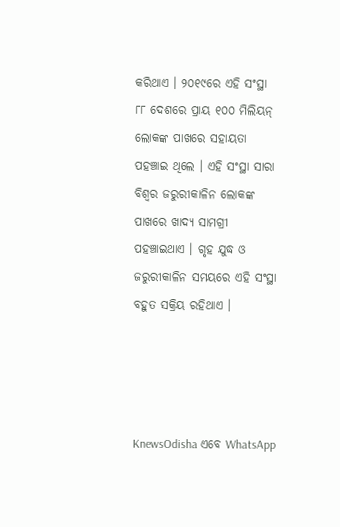କରିଥାଏ । ୨୦୧୯ରେ ଏହି ସଂସ୍ଥା ୮୮ ଦେଶରେ ପ୍ରାୟ ୧୦୦ ମିଲିୟନ୍‌ ଲୋକଙ୍କ ପାଖରେ ସହାୟତା ପହଞ୍ଚାଇ ଥିଲେ । ଏହି ସଂସ୍ଥା ସାରା ବିଶ୍ୱର ଜରୁରୀକାଳିନ ଲୋକଙ୍କ ପାଖରେ ଖାଦ୍ୟ ସାମଗ୍ରୀ ପହଞ୍ଚାଇଥାଏ । ଗୃହ ଯୁଦ୍ଧ ଓ ଜରୁରୀକାଳିନ ସମୟରେ ଏହି ସଂସ୍ଥା ବହୁତ ସକ୍ରିୟ ରହିଥାଏ ।




KnewsOdisha ଏବେ WhatsApp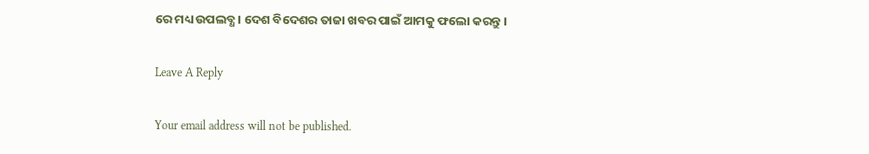ରେ ମଧ୍ୟ ଉପଲବ୍ଧ । ଦେଶ ବିଦେଶର ତାଜା ଖବର ପାଇଁ ଆମକୁ ଫଲୋ କରନ୍ତୁ ।

Leave A Reply

Your email address will not be published.